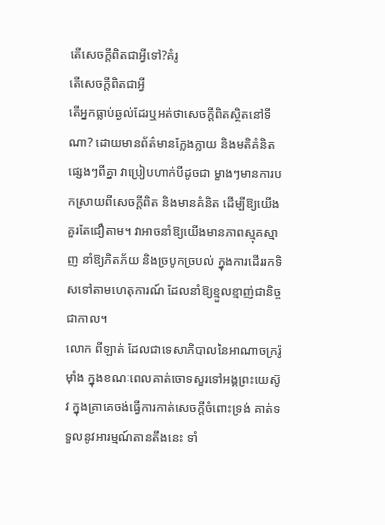តើសេចក្ដីពិតជាអ្វីទៅ?គំរូ
តើសេចក្ដីពិតជាអ្វី
តើអ្នកធ្លាប់ឆ្ងល់ដែរឬអត់ថាសេចក្ដីពិតស្ថិតនៅទីណា? ដោយមានព័ត៌មានក្លែងក្លាយ និងមតិគំនិតផ្សេងៗពីគ្នា វាប្រៀបហាក់បីដូចជា ម្ខាងៗមានការបកស្រាយពីសេចក្ដីពិត និងមានគំនិត ដើម្បីឱ្យយើងគួរតែជឿតាម។ វាអាចនាំឱ្យយើងមានភាពស្មុគស្មាញ នាំឱ្យភិតភ័យ និងច្របូកច្របល់ ក្នុងការដើររកទិសទៅតាមហេតុការណ៍ ដែលនាំឱ្យខ្មួលខ្មាញ់ជានិច្ចជាកាល។
លោក ពីឡាត់ ដែលជាទេសាភិបាលនៃអាណាចក្ររ៉ូម៉ាំង ក្នុងខណៈពេលគាត់ចោទសួរទៅអង្គព្រះយេស៊ូវ ក្នុងគ្រាគេចង់ធ្វើការកាត់សេចក្ដីចំពោះទ្រង់ គាត់ទទួលនូវអារម្មណ៍តានតឹងនេះ ទាំ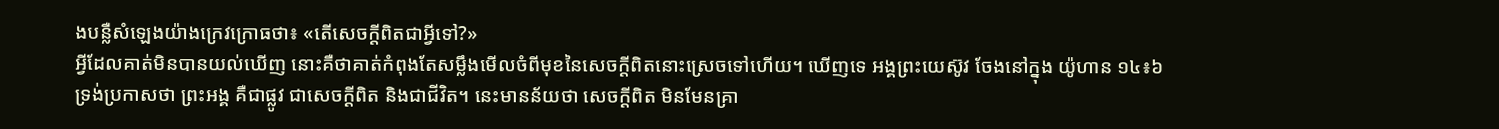ងបន្លឺសំឡេងយ៉ាងក្រេវក្រោធថា៖ «តើសេចក្ដីពិតជាអ្វីទៅ?»
អ្វីដែលគាត់មិនបានយល់ឃើញ នោះគឺថាគាត់កំពុងតែសម្លឹងមើលចំពីមុខនៃសេចក្ដីពិតនោះស្រេចទៅហើយ។ ឃើញទេ អង្គព្រះយេស៊ូវ ចែងនៅក្នុង យ៉ូហាន ១៤៖៦ ទ្រង់ប្រកាសថា ព្រះអង្គ គឺជាផ្លូវ ជាសេចក្ដីពិត និងជាជីវិត។ នេះមានន័យថា សេចក្ដីពិត មិនមែនគ្រា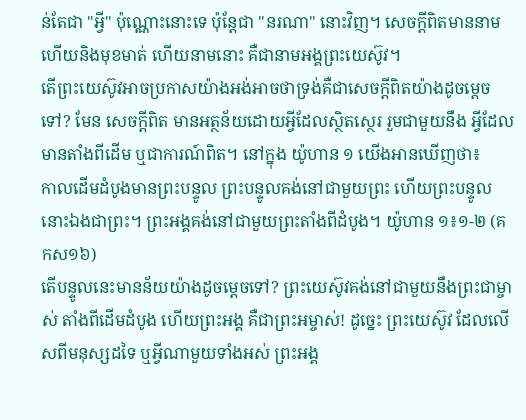ន់តែជា "អ្វី" ប៉ុណ្ណោះនោះទេ ប៉ុន្តែជា "នរណា" នោះវិញ។ សេចក្ដីពិតមាននាម ហើយនិងមុខមាត់ ហើយនាមនោះ គឺជានាមអង្គព្រះយេស៊ូវ។
តើព្រះយេស៊ូវអាចប្រកាសយ៉ាងអង់អាចថាទ្រង់គឺជាសេចក្ដីពិតយ៉ាងដូចម្ដេចទៅ? មែន សេចក្ដីពិត មានអត្ថន័យដោយអ្វីដែលស្ថិតស្ថេរ រួមជាមួយនឹង អ្វីដែលមានតាំងពីដើម ឬជាការណ៍ពិត។ នៅក្នុង យ៉ូហាន ១ យើងអានឃើញថា៖
កាលដើមដំបូងមានព្រះបន្ទូល ព្រះបន្ទូលគង់នៅជាមួយព្រះ ហើយព្រះបន្ទូលនោះឯងជាព្រះ។ ព្រះអង្គគង់នៅជាមួយព្រះតាំងពីដំបូង។ យ៉ូហាន ១៖១-២ (គកស១៦)
តើបន្ទូលនេះមានន័យយ៉ាងដូចម្ដេចទៅ? ព្រះយេស៊ូវគង់នៅជាមួយនឹងព្រះជាម្ចាស់ តាំងពីដើមដំបូង ហើយព្រះអង្គ គឺជាព្រះអម្ចាស់! ដូច្នេះ ព្រះយេស៊ូវ ដែលលើសពីមនុស្សដទៃ ឬអ្វីណាមួយទាំងអស់ ព្រះអង្គ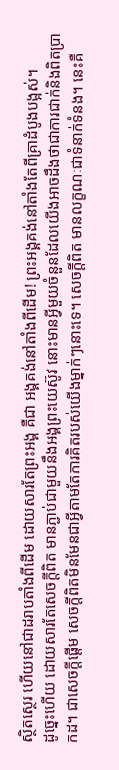ស្ថិតស្ថេរ ហើយនៅជាដរាបតាំងពីដើម ដោយសារតែព្រះអង្គ គឺជា អង្គគង់នៅតាំងពីដើម! ព្រះអង្គគង់នៅតាំងតែពីគ្រាដំបូងបង្អស់។
ដូច្នេះហើយ ដោយសារតែសេចក្ដីពិត មានភ្ជាប់ជាមួយនឹងអង្គព្រះយេស៊ូវ នោះមានអ្វីមួយចំនួនដែលយើងអាចដឹងថាជាការជាក់និងពិតប្រាកដ។ ជាសេចក្ដីផ្ដើម សេចក្ដីពិតមិនមែនជាអ្វីតាមតែការគិតរបស់យើងម្នាក់ៗនោះទេ។ សេចក្ដីពិត មានលក្ខណៈជាទំនាក់ទំនង។ នេះគឺ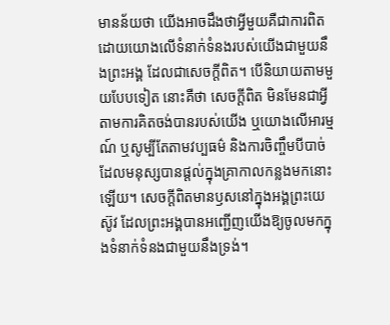មានន័យថា យើងអាចដឹងថាអ្វីមួយគឺជាការពិត ដោយយោងលើទំនាក់ទំនងរបស់យើងជាមួយនឹងព្រះអង្គ ដែលជាសេចក្ដីពិត។ បើនិយាយតាមមួយបែបទៀត នោះគឺថា សេចក្ដីពិត មិនមែនជាអ្វីតាមការគិតចង់បានរបស់យើង ឬយោងលើអារម្មណ៍ ឬសូម្បីតែតាមវប្បធម៌ និងការចិញ្ចឹមបីបាច់ ដែលមនុស្សបានផ្ដល់ក្នុងគ្រាកាលកន្លងមកនោះឡើយ។ សេចក្ដីពិតមានឫសនៅក្នុងអង្គព្រះយេស៊ូវ ដែលព្រះអង្គបានអញ្ជើញយើងឱ្យចូលមកក្នុងទំនាក់ទំនងជាមួយនឹងទ្រង់។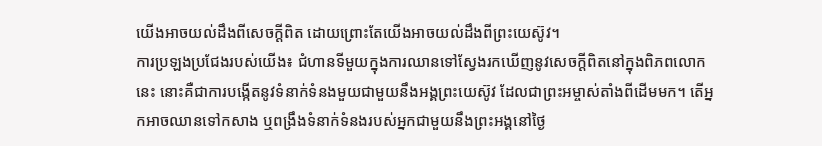យើងអាចយល់ដឹងពីសេចក្ដីពិត ដោយព្រោះតែយើងអាចយល់ដឹងពីព្រះយេស៊ូវ។
ការប្រឡងប្រជែងរបស់យើង៖ ជំហានទីមួយក្នុងការឈានទៅស្វែងរកឃើញនូវសេចក្ដីពិតនៅក្នុងពិភពលោកនេះ នោះគឺជាការបង្កើតនូវទំនាក់ទំនងមួយជាមួយនឹងអង្គព្រះយេស៊ូវ ដែលជាព្រះអម្ចាស់តាំងពីដើមមក។ តើអ្នកអាចឈានទៅកសាង ឬពង្រឹងទំនាក់ទំនងរបស់អ្នកជាមួយនឹងព្រះអង្គនៅថ្ងៃ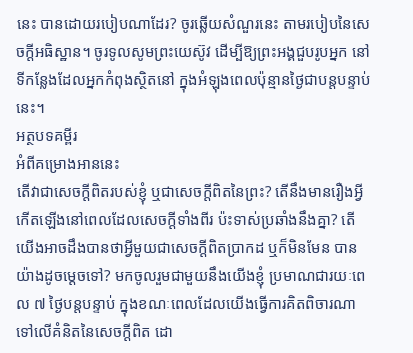នេះ បានដោយរបៀបណាដែរ? ចូរឆ្លើយសំណួរនេះ តាមរបៀបនៃសេចក្ដីអធិស្ឋាន។ ចូរទូលសូមព្រះយេស៊ូវ ដើម្បីឱ្យព្រះអង្គជួបរូបអ្នក នៅទីកន្លែងដែលអ្នកកំពុងស្ថិតនៅ ក្នុងអំឡុងពេលប៉ុន្មានថ្ងៃជាបន្តបន្ទាប់នេះ។
អត្ថបទគម្ពីរ
អំពីគម្រោងអាននេះ
តើវាជាសេចក្ដីពិតរបស់ខ្ញុំ ឬជាសេចក្ដីពិតនៃព្រះ? តើនឹងមានរឿងអ្វីកើតឡើងនៅពេលដែលសេចក្ដីទាំងពីរ ប៉ះទាស់ប្រឆាំងនឹងគ្នា? តើយើងអាចដឹងបានថាអ្វីមួយជាសេចក្ដីពិតប្រាកដ ឬក៏មិនមែន បានយ៉ាងដូចម្ដេចទៅ? មកចូលរួមជាមួយនឹងយើងខ្ញុំ ប្រមាណជារយៈពេល ៧ ថ្ងៃបន្តបន្ទាប់ ក្នុងខណៈពេលដែលយើងធ្វើការគិតពិចារណាទៅលើគំនិតនៃសេចក្ដីពិត ដោ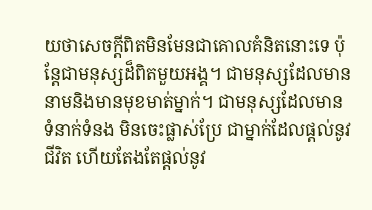យថាសេចក្ដីពិតមិនមែនជាគោលគំនិតនោះទេ ប៉ុន្តែជាមនុស្សដ៏ពិតមួយអង្គ។ ជាមនុស្សដែលមាននាមនិងមានមុខមាត់ម្នាក់។ ជាមនុស្សដែលមានទំនាក់ទំនង មិនចេះផ្លាស់ប្រែ ជាម្នាក់ដែលផ្ដល់នូវជីវិត ហើយតែងតែផ្ដល់នូវ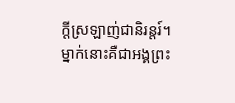ក្ដីស្រឡាញ់ជានិរន្តរ៍។ ម្នាក់នោះគឺជាអង្គព្រះ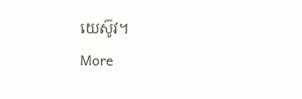យេស៊ូវ។
More